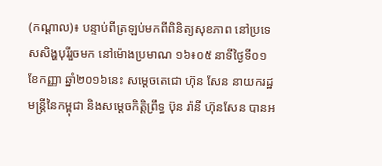(កណ្តាល)៖ បន្ទាប់ពីត្រឡប់មកពីពិនិត្យសុខភាព នៅប្រទេសសិង្ហបុរីរួចមក នៅម៉ោងប្រមាណ ១៦៖០៥ នាទីថ្ងៃទី០១ ខែកញ្ញា ឆ្នាំ២០១៦នេះ សម្តេចតេជោ ហ៊ុន សែន នាយករដ្ឋមន្ត្រីនៃកម្ពុជា និងសម្តេចកិត្តិព្រឹទ្ធ ប៊ុន រ៉ានី ហ៊ុនសែន បានអ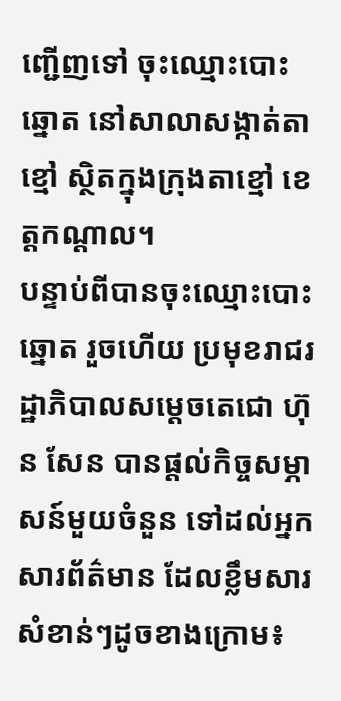ញ្ជើញទៅ ចុះឈ្មោះបោះឆ្នោត នៅសាលាសង្កាត់តាខ្មៅ ស្ថិតក្នុងក្រុងតាខ្មៅ ខេត្តកណ្តាល។
បន្ទាប់ពីបានចុះឈ្មោះបោះឆ្នោត រួចហើយ ប្រមុខរាជរដ្ឋាភិបាលសម្តេចតេជោ ហ៊ុន សែន បានផ្តល់កិច្ចសម្ភាសន៍មួយចំនួន ទៅដល់អ្នកសារព័ត៌មាន ដែលខ្លឹមសារសំខាន់ៗដូចខាងក្រោម៖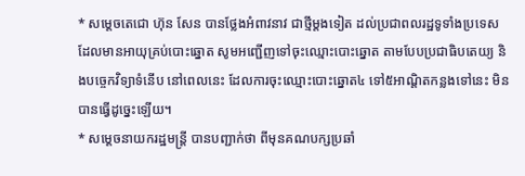* សម្តេចតេជោ ហ៊ុន សែន បានថ្លែងអំពាវនាវ ជាថ្មីម្តងទៀត ដល់ប្រជាពលរដ្ឋទូទាំងប្រទេស ដែលមានអាយុគ្រប់បោះឆ្នោត សូមអញ្ជើញទៅចុះឈ្មោះបោះឆ្នោត តាមបែបប្រជាធិបតេយ្យ និងបច្ចេកវិទ្យាទំនើប នៅពេលនេះ ដែលការចុះឈ្មោះបោះឆ្នោត៤ ទៅ៥អាណ្តិតកន្លងទៅនេះ មិនបានធ្វើដូច្នេះឡើយ។
* សម្តេចនាយករដ្ឋមន្រ្តី បានបញ្ជាក់ថា ពីមុនគណបក្សប្រឆាំ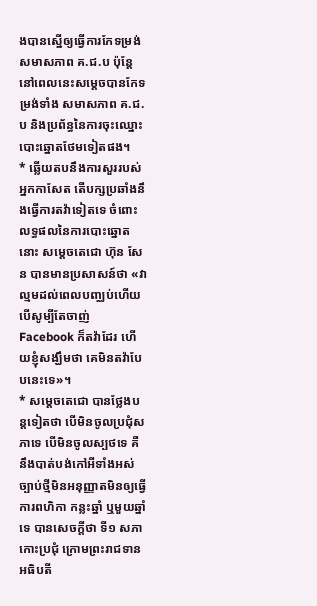ងបានស្នើឲ្យធ្វើការកែទម្រង់សមាសភាព គ.ជ.ប ប៉ុន្តែនៅពេលនេះសម្តេចបានកែទម្រង់ទាំង សមាសភាព គ.ជ.ប និងប្រព័ន្ធនៃការចុះឈ្នោះបោះឆ្នោតថែមទៀតផង។
* ឆ្លើយតបនឹងការសួររបស់អ្នកកាសែត តើបក្សប្រឆាំងនឹងធ្វើការតវ៉ាទៀតទេ ចំពោះលទ្ធផលនៃការបោះឆ្នោតនោះ សម្តេចតេជោ ហ៊ុន សែន បានមានប្រសាសន៍ថា «វាល្មមដល់ពេលបញ្ឈប់ហើយ បើសូម្បីតែចាញ់ Facebook ក៏តវ៉ាដែរ ហើយខ្ញុំសង្ឃឹមថា គេមិនតវ៉ាបែបនេះទេ»។
* សម្តេចតេជោ បានថ្លែងបន្តទៀតថា បើមិនចូលប្រជុំសភាទេ បើមិនចូលស្បថទេ គឺនឹងបាត់បង់កៅអីទាំងអស់ ច្បាប់ថ្មីមិនអនុញ្ញាតមិនឲ្យធ្វើការពហិកា កន្លះឆ្នាំ ឬមួយឆ្នាំទេ បានសេចក្តីថា ទី១ សភាកោះប្រជុំ ក្រោមព្រះរាជទានអធិបតី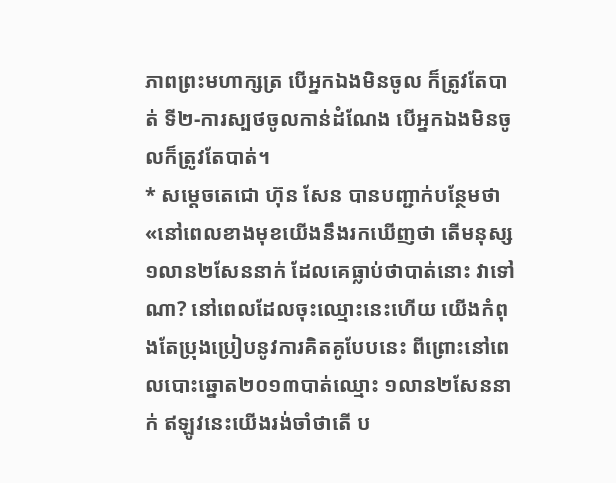ភាពព្រះមហាក្សត្រ បើអ្នកឯងមិនចូល ក៏ត្រូវតែបាត់ ទី២-ការស្បថចូលកាន់ដំណែង បើអ្នកឯងមិនចូលក៏ត្រូវតែបាត់។
* សម្តេចតេជោ ហ៊ុន សែន បានបញ្ជាក់បន្ថែមថា «នៅពេលខាងមុខយើងនឹងរកឃើញថា តើមនុស្ស១លាន២សែននាក់ ដែលគេធ្លាប់ថាបាត់នោះ វាទៅណា? នៅពេលដែលចុះឈ្មោះនេះហើយ យើងកំពុងតែប្រុងប្រៀបនូវការគិតគូបែបនេះ ពីព្រោះនៅពេលបោះឆ្នោត២០១៣បាត់ឈ្មោះ ១លាន២សែននាក់ ឥឡូវនេះយើងរង់ចាំថាតើ ប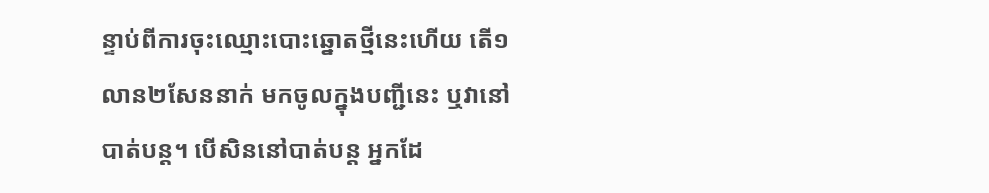ន្ទាប់ពីការចុះឈ្មោះបោះឆ្នោតថ្មីនេះហើយ តើ១លាន២សែននាក់ មកចូលក្នុងបញ្ជីនេះ ឬវានៅបាត់បន្ត។ បើសិននៅបាត់បន្ត អ្នកដែ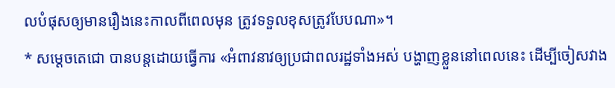លបំផុសឲ្យមានរឿងនេះកាលពីពេលមុន ត្រូវទទួលខុសត្រូវបែបណា»។
* សម្តេចតេជោ បានបន្តដោយធ្វើការ «អំពាវនាវឲ្យប្រជាពលរដ្ឋទាំងអស់ បង្ហាញខ្លួននៅពេលនេះ ដើម្បីចៀសវាង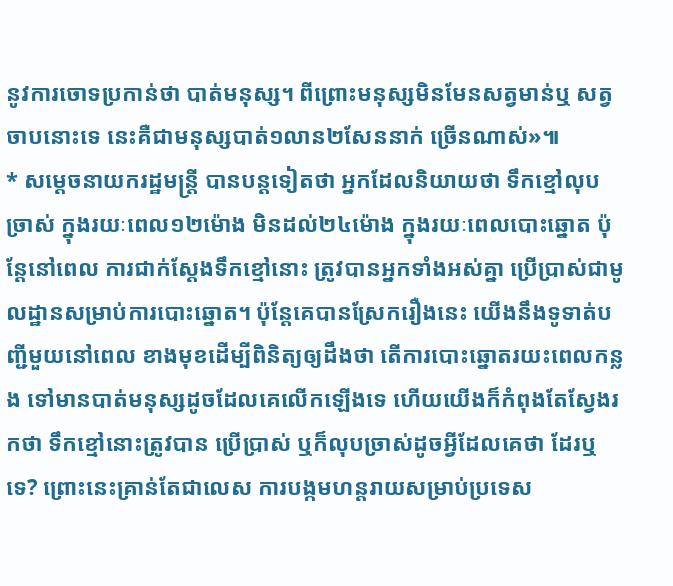នូវការចោទប្រកាន់ថា បាត់មនុស្ស។ ពីព្រោះមនុស្សមិនមែនសត្វមាន់ឬ សត្វចាបនោះទេ នេះគឺជាមនុស្សបាត់១លាន២សែននាក់ ច្រើនណាស់»៕
* សម្តេចនាយករដ្ឋមន្រ្តី បានបន្តទៀតថា អ្នកដែលនិយាយថា ទឹកខ្មៅលុបច្រាស់ ក្នុងរយៈពេល១២ម៉ោង មិនដល់២៤ម៉ោង ក្នុងរយៈពេលបោះឆ្នោត ប៉ុន្តែនៅពេល ការជាក់ស្តែងទឹកខ្មៅនោះ ត្រូវបានអ្នកទាំងអស់គ្នា ប្រើប្រាស់ជាមូលដ្ឋានសម្រាប់ការបោះឆ្នោត។ ប៉ុន្តែគេបានស្រែករឿងនេះ យើងនឹងទូទាត់បញ្ជីមួយនៅពេល ខាងមុខដើម្បីពិនិត្យឲ្យដឹងថា តើការបោះឆ្នោតរយះពេលកន្លង ទៅមានបាត់មនុស្សដូចដែលគេលើកឡើងទេ ហើយយើងក៏កំពុងតែស្វែងរកថា ទឹកខ្មៅនោះត្រូវបាន ប្រើប្រាស់ ឬក៏លុបច្រាស់ដូចអ្វីដែលគេថា ដែរឬទេ? ព្រោះនេះគ្រាន់តែជាលេស ការបង្កមហន្តរាយសម្រាប់ប្រទេស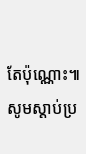តែប៉ុណ្ណោះ៕
សូមស្តាប់ប្រ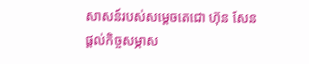សាសន៍របស់សម្តេចតេជោ ហ៊ុន សែន ផ្តល់កិច្ចសម្ភាស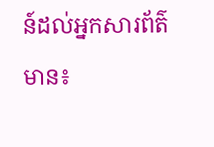ន៍ដល់អ្នកសារព័ត៌មាន៖